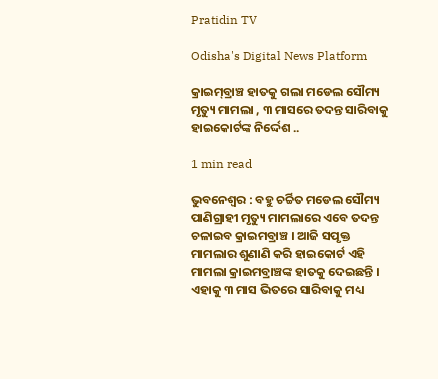Pratidin TV

Odisha's Digital News Platform

କ୍ରାଇମ୍‌ବ୍ରାଞ୍ଚ ହାତକୁ ଗଲା ମଡେଲ ସୌମ୍ୟ ମୃତ୍ୟୁ ମାମଲା , ୩ ମାସରେ ତଦନ୍ତ ସାରିବାକୁ ହାଇକୋର୍ଟଙ୍କ ନିର୍ଦ୍ଦେଶ ..

1 min read

ଭୁବନେଶ୍ୱର : ବହୁ ଚର୍ଚ୍ଚିତ ମଡେଲ ସୌମ୍ୟ ପାଣିଗ୍ରାହୀ ମୃତ୍ୟୁ ମାମଲାରେ ଏବେ ତଦନ୍ତ ଚଳାଇବ କ୍ରାଇମବ୍ରାଞ୍ଚ । ଆଜି ସପୃକ୍ତ ମାମଲାର ଶୁଣାଣି କରି ହାଇକୋର୍ଟ ଏହି ମାମଲା କ୍ରାଇମବ୍ରାଞ୍ଚଙ୍କ ହାତକୁ ଦେଇଛନ୍ତି । ଏହାକୁ ୩ ମାସ ଭିତରେ ସାରିବାକୁ ମଧ୍ୟ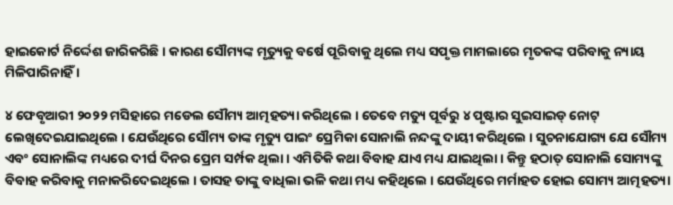ହାଇକୋର୍ଟ ନିର୍ଦ୍ଦେଶ ଜାରିକରିଛି । କାରଣ ସୌମ୍ୟଙ୍କ ମୃତ୍ୟୁକୁ ବର୍ଷେ ପୂରିବାକୁ ଥିଲେ ମଧ୍ୟ ସପୃକ୍ତ ମାମଲାରେ ମୃତକଙ୍କ ପରିବାକୁ ନ୍ୟାୟ ମିଳିପାରିନାହିଁ ।

୪ ଫେବୃଆରୀ ୨୦୨୨ ମସିହାରେ ମଡେଲ ସୌମ୍ୟ ଆତ୍ମହତ୍ୟା କରିଥିଲେ । ତେବେ ମତ୍ୟୁ ପୂର୍ବରୁ ୪ ପୃଷ୍ଟାର ସୁଇସାଇଡ୍ ନୋଟ୍ ଲେଖିଦେଇଯାଇଥିଲେ । ଯେଉଁଥିରେ ସୌମ୍ୟ ତାଙ୍କ ମୃତ୍ୟୁ ପାଇଂ ପ୍ରେମିକା ସୋନାଲି ନନ୍ଦଙ୍କୁ ଦାୟୀ କରିଥିଲେ । ସୁଚନାଯୋଗ୍ୟ ଯେ ସୌମ୍ୟ ଏବଂ ସୋନାଲିଙ୍କ ମଧ୍ୟରେ ଦୀର୍ଘ ଦିନର ପ୍ରେମ ସର୍ମ୍ପକ ଥିଲା । ଏମିତିକି କଥା ବିବାହ ଯାଏ ମଧ୍ୟ ଯାଇଥିଲା । କିନ୍ତୁ ହଠାତ୍ ସୋନାଲି ସୋମ୍ୟଙ୍କୁ ବିବାହ କରିବାକୁ ମନାକରିଦେଇଥିଲେ । ତାସହ ତାଙ୍କୁ ବାଧିଲା ଭଳି କଥା ମଧ୍ୟ କହିଥିଲେ । ଯେଉଁଥିରେ ମର୍ମାହତ ହୋଇ ସୋମ୍ୟ ଆତ୍ମହତ୍ୟା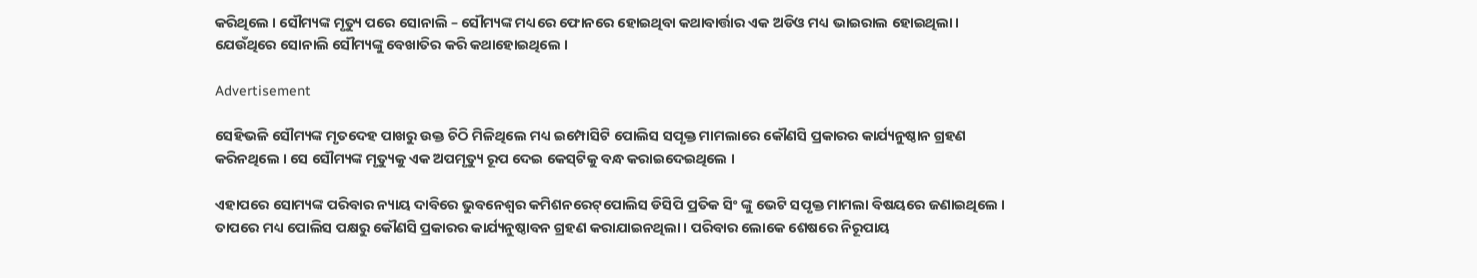କରିଥିଲେ । ସୌମ୍ୟଙ୍କ ମୃତ୍ୟୁ ପରେ ସୋନାଲି – ସୌମ୍ୟଙ୍କ ମଧ୍ୟରେ ଫୋନରେ ହୋଇଥିବା କଥାବାର୍ତ୍ତାର ଏକ ଅଡିଓ ମଧ୍ୟ ଭାଇରାଲ ହୋଇଥିଲା । ଯେଉଁଥିରେ ସୋନାଲି ସୌମ୍ୟଙ୍କୁ ବେଖାତିର କରି କଥାହୋଇଥିଲେ ।

Advertisement

ସେହିଭଳି ସୌମ୍ୟଙ୍କ ମୃତଦେହ ପାଖରୁ ଉକ୍ତ ଚିଠି ମିଳିଥିଲେ ମଧ୍ୟ ଇମ୍ପୋସିଟି ପୋଲିସ ସପୃକ୍ତ ମାମଲାରେ କୌଣସି ପ୍ରକାରର କାର୍ଯ୍ୟନୁଷ୍ଠାନ ଗ୍ରହଣ କରିନଥିଲେ । ସେ ସୌମ୍ୟଙ୍କ ମୃତ୍ୟୁକୁ ଏକ ଅପମୃତ୍ୟୁ ରୂପ ଦେଇ କେସ୍‌ଟିକୁ ବନ୍ଧ କରାଇଦେଇଥିଲେ ।

ଏହାପରେ ସୋମ୍ୟଙ୍କ ପରିବାର ନ୍ୟାୟ ଦାବିରେ ଭୁବନେଶ୍ୱର କମିଶନରେଟ୍‌ପୋଲିସ ଡିସିପି ପ୍ରତିକ ସିଂ ଙ୍କୁ ଭେଟି ସପୃକ୍ତ ମାମଲା ବିଷୟରେ ଜଣାଇଥିଲେ । ତାପରେ ମଧ୍ୟ ପୋଲିସ ପକ୍ଷରୁ କୌଣସି ପ୍ରକାରର କାର୍ଯ୍ୟନୁଷ୍ଠାବନ ଗ୍ରହଣ କରାଯାଇନଥିଲା । ପରିବାର ଲୋକେ ଶେଷରେ ନିରୂପାୟ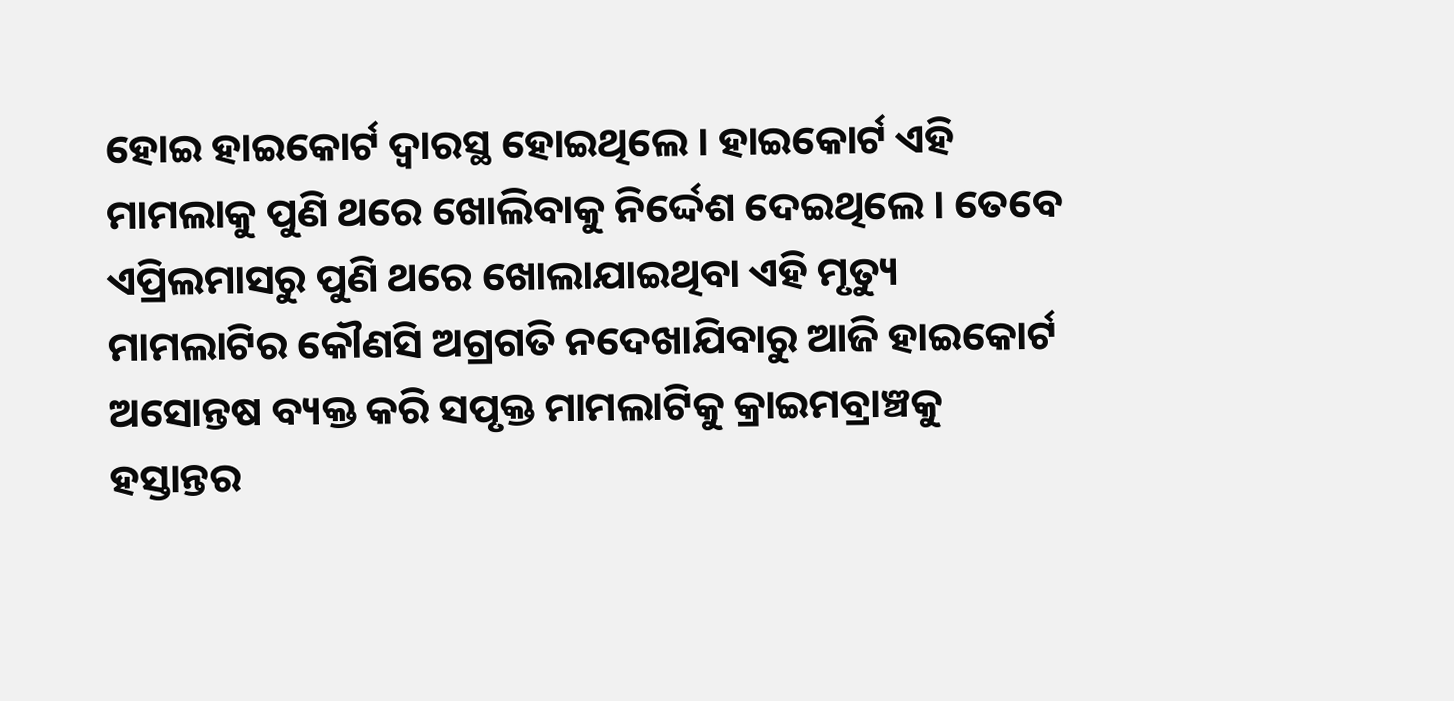ହୋଇ ହାଇକୋର୍ଟ ଦ୍ୱାରସ୍ଥ ହୋଇଥିଲେ । ହାଇକୋର୍ଟ ଏହି ମାମଲାକୁ ପୁଣି ଥରେ ଖୋଲିବାକୁ ନିର୍ଦ୍ଦେଶ ଦେଇଥିଲେ । ତେବେ ଏପ୍ରିଲମାସରୁ ପୁଣି ଥରେ ଖୋଲାଯାଇଥିବା ଏହି ମୃତ୍ୟୁ ମାମଲାଟିର କୌଣସି ଅଗ୍ରଗତି ନଦେଖାଯିବାରୁ ଆଜି ହାଇକୋର୍ଟ ଅସୋନ୍ତଷ ବ୍ୟକ୍ତ କରି ସପୃକ୍ତ ମାମଲାଟିକୁ କ୍ରାଇମବ୍ରାଞ୍ଚକୁ ହସ୍ତାନ୍ତର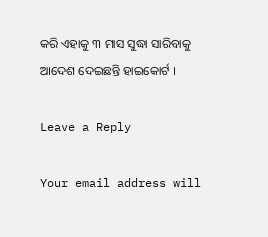କରି ଏହାକୁ ୩ ମାସ ସୁଦ୍ଧା ସାରିବାକୁ ଆଦେଶ ଦେଇଛନ୍ତି ହାଇକୋର୍ଟ ।

Leave a Reply

Your email address will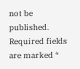not be published. Required fields are marked *